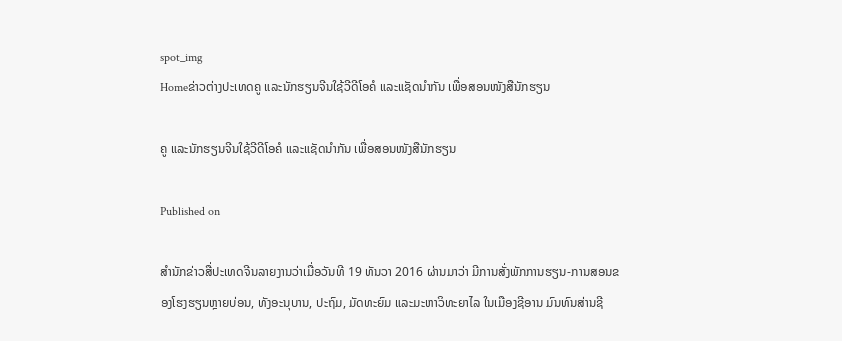spot_img
Homeຂ່າວຕ່າງປະເທດຄູ ແລະນັກຮຽນຈີນໃຊ້ວີດີໂອຄໍ ແລະແຊັດນຳກັນ ເພື່ອສອນໜັງສືນັກຮຽນ

ຄູ ແລະນັກຮຽນຈີນໃຊ້ວີດີໂອຄໍ ແລະແຊັດນຳກັນ ເພື່ອສອນໜັງສືນັກຮຽນ

Published on

ສຳນັກຂ່າວສື່ປະເທດຈີນລາຍງານວ່າເມື່ອວັນທີ 19 ທັນວາ 2016 ຜ່ານມາວ່າ ມີການສັ່ງພັກການຮຽນ-ການສອນຂອງໂຮງຮຽນຫຼາຍບ່ອນ, ທັງອະນຸບານ, ປະຖົມ, ມັດທະຍົມ ແລະມະຫາວິທະຍາໄລ ໃນເມືອງຊີອານ ມົນທົນສ່ານຊີ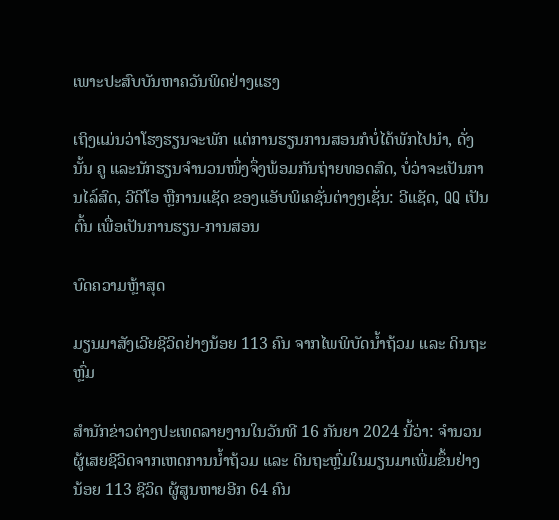ເພາະປະສົບບັນຫາຄວັນພິດຢ່າງແຮງ

ເຖິງແມ່ນວ່າໂຮງຮຽນຈະພັກ ແຕ່ການຮຽນການສອນກໍບໍ່ໄດ້ພັກໄປນຳ, ດັ່ງນັ້ນ ຄູ ແລະນັກຮຽນຈຳນວນໜຶ່ງຈຶ່ງພ້ອມກັນຖ່າຍທອດສົດ, ບໍ່ວ່າຈະເປັນການໄລ໌ສົດ, ວີດີໂອ ຫຼືການແຊັດ ຂອງແອັບພິເຄຊັ່ນຕ່າງໆເຊັ່ນ: ວີແຊັດ, QQ ເປັນຕົ້ນ ເພື່ອເປັນການຮຽນ-ການສອນ

ບົດຄວາມຫຼ້າສຸດ

ມຽນມາສັງເວີຍຊີວິດຢ່າງນ້ອຍ 113 ຄົນ ຈາກໄພພິບັດນ້ຳຖ້ວມ ແລະ ດິນຖະຫຼົ່ມ

ສຳນັກຂ່າວຕ່າງປະເທດລາຍງານໃນວັນທີ 16 ກັນຍາ 2024 ນີ້ວ່າ: ຈຳນວນຜູ້ເສຍຊີວິດຈາກເຫດການນ້ຳຖ້ວມ ແລະ ດິນຖະຫຼົ່ມໃນມຽນມາເພີ່ມຂຶ້ນຢ່າງນ້ອຍ 113 ຊີວິດ ຜູ້ສູນຫາຍອີກ 64 ຄົນ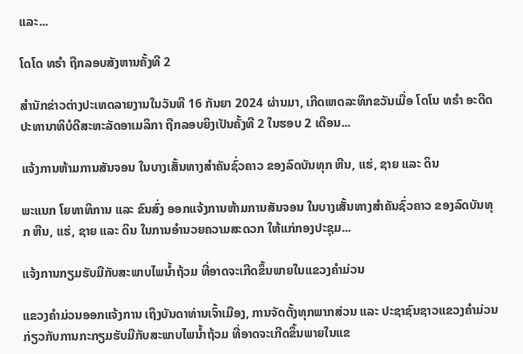ແລະ...

ໂດໂດ ທຣຳ ຖືກລອບສັງຫານຄັ້ງທີ 2

ສຳນັກຂ່າວຕ່າງປະເທດລາຍງານໃນວັນທີ 16 ກັນຍາ 2024 ຜ່ານມາ, ເກີດເຫດລະທຶກຂວັນເມື່ອ ໂດໂນ ທຣຳ ອະດີດປະທານາທິບໍດີສະຫະລັດອາເມລິກາ ຖືກລອບຍິງເປັນຄັ້ງທີ 2 ໃນຮອບ 2 ເດືອນ...

ແຈ້ງການຫ້າມການສັນຈອນ ໃນບາງເສັ້ນທາງສໍາຄັນຊົ່ວຄາວ ຂອງລົດບັນທຸກ ຫີນ, ແຮ່, ຊາຍ ແລະ ດິນ

ພະແນກ ໂຍທາທິການ ແລະ ຂົນສົ່ງ ອອກແຈ້ງການຫ້າມການສັນຈອນ ໃນບາງເສັ້ນທາງສໍາຄັນຊົ່ວຄາວ ຂອງລົດບັນທຸກ ຫີນ, ແຮ່, ຊາຍ ແລະ ດິນ ໃນການອໍານວຍຄວາມສະດວກ ໃຫ້ແກ່ກອງປະຊຸມ...

ແຈ້ງການກຽມຮັບມືກັບສະພາບໄພນໍ້າຖ້ວມ ທີ່ອາດຈະເກີດຂຶ້ນພາຍໃນແຂວງຄໍາມ່ວນ

ແຂວງຄຳມ່ວນອອກແຈ້ງການ ເຖິງບັນດາທ່ານເຈົ້າເມືອງ, ການຈັດຕັ້ງທຸກພາກສ່ວນ ແລະ ປະຊາຊົນຊາວແຂວງຄໍາມ່ວນ ກ່ຽວກັບການກະກຽມຮັບມືກັບສະພາບໄພນໍ້າຖ້ວມ ທີ່ອາດຈະເກີດຂຶ້ນພາຍໃນແຂ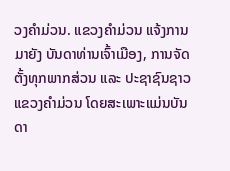ວງຄໍາມ່ວນ. ແຂວງຄໍາມ່ວນ ແຈ້ງການມາຍັງ ບັນດາທ່ານເຈົ້າເມືອງ, ການຈັດຕັ້ງທຸກພາກສ່ວນ ແລະ ປະຊາຊົນຊາວແຂວງຄໍາມ່ວນ ໂດຍສະເພາະແມ່ນບັນດາ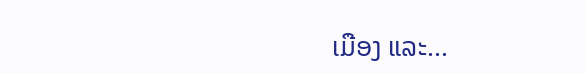ເມືອງ ແລະ...